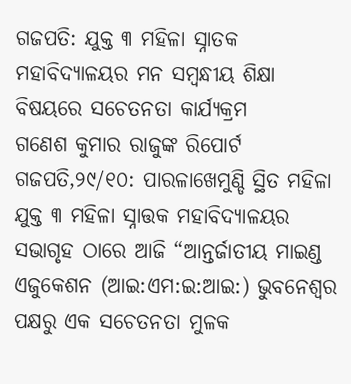ଗଜପତି: ଯୁକ୍ତ ୩ ମହିଳା ସ୍ନାତକ ମହାବିଦ୍ୟାଳୟର ମନ ସମ୍ବନ୍ଧୀୟ ଶିକ୍ଷା ବିଷୟରେ ସଚେତନତା କାର୍ଯ୍ୟକ୍ରମ
ଗଣେଶ କୁମାର ରାଜୁଙ୍କ ରିପୋର୍ଟ
ଗଜପତି,୨୯/୧୦: ପାରଳାଖେମୁଣ୍ଡି ସ୍ଥିତ ମହିଳା ଯୁକ୍ତ ୩ ମହିଳା ସ୍ନାତ୍ତକ ମହାବିଦ୍ୟାଳୟର ସଭାଗୃହ ଠାରେ ଆଜି “ଆନ୍ତର୍ଜାତୀୟ ମାଇଣ୍ଡ ଏଜୁକେଶନ (ଆଇ:ଏମ:ଇ:ଆଇ:) ଭୁବନେଶ୍ଵର ପକ୍ଷରୁ ଏକ ସଚେତନତା ମୁଳକ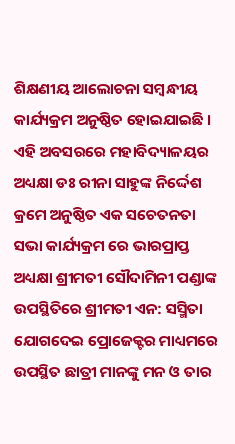ଶିକ୍ଷଣୀୟ ଆଲୋଚନା ସମ୍ବନ୍ଧୀୟ କାର୍ଯ୍ୟକ୍ରମ ଅନୁଷ୍ଠିତ ହୋଇଯାଇଛି ।
ଏହି ଅବସରରେ ମହାବିଦ୍ୟାଳୟର ଅଧ୍ୟକ୍ଷା ଡଃ ରୀନା ସାହୁଙ୍କ ନିର୍ଦ୍ଦେଶ କ୍ରମେ ଅନୁଷ୍ଠିତ ଏକ ସଚେତନତା ସଭା କାର୍ଯ୍ୟକ୍ରମ ରେ ଭାରପ୍ରାପ୍ତ ଅଧ୍ୟକ୍ଷା ଶ୍ରୀମତୀ ସୌଦାମିନୀ ପଣ୍ଡାଙ୍କ ଉପସ୍ଥିତିରେ ଶ୍ରୀମତୀ ଏନ: ସସ୍ମିତା ଯୋଗଦେଇ ପ୍ରୋଜେକ୍ଟର ମାଧ୍ୟମରେ ଉପସ୍ଥିତ ଛାତ୍ରୀ ମାନଙ୍କୁ ମନ ଓ ତାର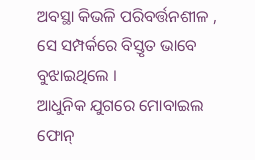ଅବସ୍ଥା କିଭଳି ପରିବର୍ତ୍ତନଶୀଳ , ସେ ସମ୍ପର୍କରେ ବିସ୍ତୃତ ଭାବେ ବୁଝାଇଥିଲେ ।
ଆଧୁନିକ ଯୁଗରେ ମୋବାଇଲ ଫୋନ୍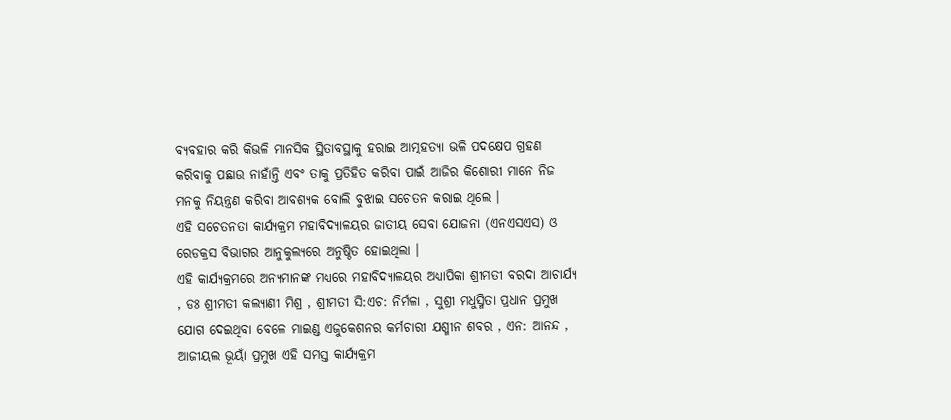ବ୍ୟବହାର କରି କିଭଳି ମାନସିକ ସ୍ଥିତାବସ୍ଥାକୁ ହରାଇ ଆତ୍ମହତ୍ୟା ଭଳି ପଦକ୍ଷେପ ଗ୍ରହଣ କରିବାକୁ ପଛାଉ ନାହାଁନ୍ତି ଏବଂ ତାକୁ ପ୍ରତିହିତ କରିବା ପାଇଁ ଆଜିର କିଶୋରୀ ମାନେ ନିଜ ମନକୁ ନିୟନ୍ତ୍ରଣ କରିବା ଆବଶ୍ୟକ ବୋଲି ବୁଝାଇ ସଚେତନ କରାଇ ଥିଲେ ।
ଏହି ସଚେତନତା କାର୍ଯ୍ୟକ୍ରମ ମହାବିଦ୍ୟାଳୟର ଜାତୀୟ ସେବା ଯୋଜନା (ଏନଏସଏସ) ଓ ରେଡକ୍ରସ ବିଭାଗର ଆନୁକୁଲ୍ୟରେ ଅନୁଷ୍ଠିତ ହୋଇଥିଲା ।
ଏହି କାର୍ଯ୍ୟକ୍ରମରେ ଅନ୍ୟମାନଙ୍କ ମଧ୍ୟରେ ମହାବିଦ୍ୟାଳୟର ଅଧ୍ୟାପିକା ଶ୍ରୀମତୀ ବରଦା ଆଚାର୍ଯ୍ୟ , ଡଃ ଶ୍ରୀମତୀ କଲ୍ୟାଣୀ ମିଶ୍ର , ଶ୍ରୀମତୀ ସି:ଏଚ: ନିର୍ମଳା , ସୁଶ୍ରୀ ମଧୁସ୍ମିତା ପ୍ରଧାନ ପ୍ରମୁଖ ଯୋଗ ଦେଇଥିବା ବେଳେ ମାଇଣ୍ଡ ଏଜୁକେଶନର କର୍ମଚାରୀ ଯଶ୍ମୀନ ଶବର , ଏନ: ଆନନ୍ଦ , ଆଜୀୟଲ ଭୂୟାଁ ପ୍ରମୁଖ ଏହି ସମସ୍ତ କାର୍ଯ୍ୟକ୍ରମ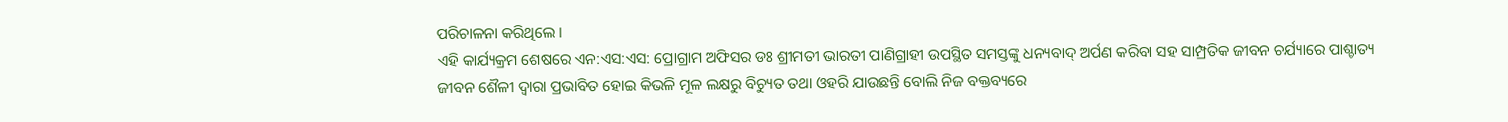ପରିଚାଳନା କରିଥିଲେ ।
ଏହି କାର୍ଯ୍ୟକ୍ରମ ଶେଷରେ ଏନ:ଏସ:ଏସ: ପ୍ରୋଗ୍ରାମ ଅଫିସର ଡଃ ଶ୍ରୀମତୀ ଭାରତୀ ପାଣିଗ୍ରାହୀ ଉପସ୍ଥିତ ସମସ୍ତଙ୍କୁ ଧନ୍ୟବାଦ୍ ଅର୍ପଣ କରିବା ସହ ସାମ୍ପ୍ରତିକ ଜୀବନ ଚର୍ଯ୍ୟାରେ ପାଶ୍ଚାତ୍ୟ ଜୀବନ ଶୈଳୀ ଦ୍ଵାରା ପ୍ରଭାବିତ ହୋଇ କିଭଳି ମୂଳ ଲକ୍ଷରୁ ବିଚ୍ୟୁତ ତଥା ଓହରି ଯାଉଛନ୍ତି ବୋଲି ନିଜ ବକ୍ତବ୍ୟରେ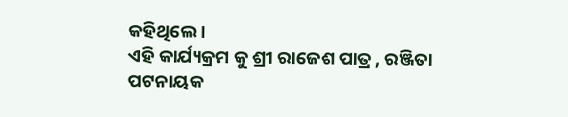କହିଥିଲେ ।
ଏହି କାର୍ଯ୍ୟକ୍ରମ କୁ ଶ୍ରୀ ରାଜେଶ ପାତ୍ର , ରଞ୍ଜିତା ପଟନାୟକ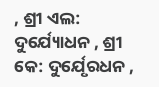, ଶ୍ରୀ ଏଲ: ଦୁର୍ଯ୍ୟୋଧନ , ଶ୍ରୀ କେ: ଦୁର୍ଯେୃରଧନ ,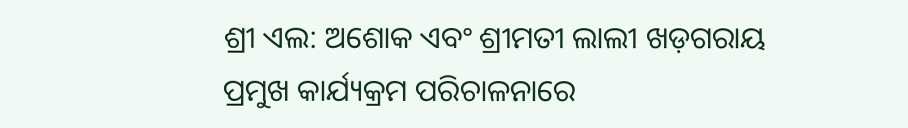ଶ୍ରୀ ଏଲ: ଅଶୋକ ଏବଂ ଶ୍ରୀମତୀ ଲାଲୀ ଖଡ଼ଗରାୟ ପ୍ରମୁଖ କାର୍ଯ୍ୟକ୍ରମ ପରିଚାଳନାରେ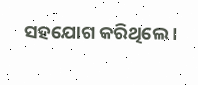ସହଯୋଗ କରିଥିଲେ ।